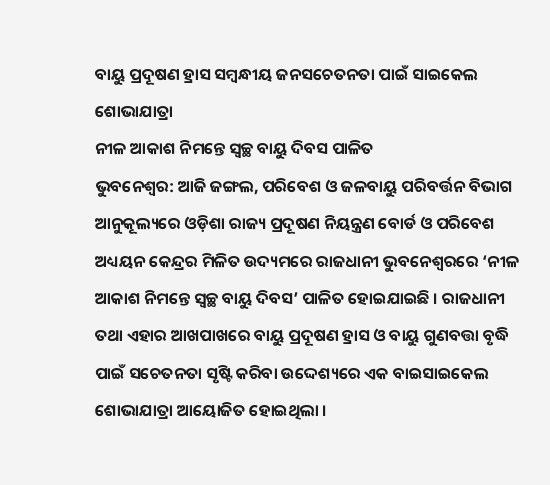ବାୟୁ ପ୍ରଦୂଷଣ ହ୍ରାସ ସମ୍ବନ୍ଧୀୟ ଜନସଚେତନତା ପାଇଁ ସାଇକେଲ ଶୋଭାଯାତ୍ରା
ନୀଳ ଆକାଶ ନିମନ୍ତେ ସ୍ୱଚ୍ଛ ବାୟୁ ଦିବସ ପାଳିତ
ଭୁବନେଶ୍ବର: ଆଜି ଜଙ୍ଗଲ, ପରିବେଶ ଓ ଜଳବାୟୁ ପରିବର୍ତ୍ତନ ବିଭାଗ ଆନୁକୂଲ୍ୟରେ ଓଡ଼ିଶା ରାଜ୍ୟ ପ୍ରଦୂଷଣ ନିୟନ୍ତ୍ରଣ ବୋର୍ଡ ଓ ପରିବେଶ ଅଧ୍ୟୟନ କେନ୍ଦ୍ରର ମିଳିତ ଉଦ୍ୟମରେ ରାଜଧାନୀ ଭୁବନେଶ୍ୱରରେ ‘ନୀଳ ଆକାଶ ନିମନ୍ତେ ସ୍ୱଚ୍ଛ ବାୟୁ ଦିବସ’ ପାଳିତ ହୋଇଯାଇଛି । ରାଜଧାନୀ ତଥା ଏହାର ଆଖପାଖରେ ବାୟୁ ପ୍ରଦୂଷଣ ହ୍ରାସ ଓ ବାୟୁ ଗୁଣବତ୍ତା ବୃଦ୍ଧି ପାଇଁ ସଚେତନତା ସୃଷ୍ଟି କରିବା ଉଦ୍ଦେଶ୍ୟରେ ଏକ ବାଇସାଇକେଲ ଶୋଭାଯାତ୍ରା ଆୟୋଜିତ ହୋଇଥିଲା ।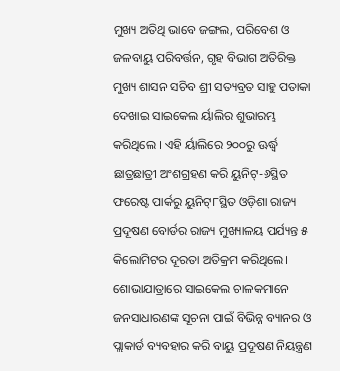ମୁଖ୍ୟ ଅତିଥି ଭାବେ ଜଙ୍ଗଲ, ପରିବେଶ ଓ ଜଳବାୟୁ ପରିବର୍ତ୍ତନ, ଗୃହ ବିଭାଗ ଅତିରିକ୍ତ ମୁଖ୍ୟ ଶାସନ ସଚିବ ଶ୍ରୀ ସତ୍ୟବ୍ରତ ସାହୁ ପତାକା ଦେଖାଇ ସାଇକେଲ ର୍ୟାଲିର ଶୁଭାରମ୍ଭ କରିଥିଲେ । ଏହି ର୍ୟାଲିରେ ୨୦୦ରୁ ଊର୍ଦ୍ଧ୍ୱ ଛାତ୍ରଛାତ୍ରୀ ଅଂଶଗ୍ରହଣ କରି ୟୁନିଟ୍-୬ସ୍ଥିତ ଫରେଷ୍ଟ ପାର୍କରୁ ୟୁନିଟ୍୮ସ୍ଥିତ ଓଡ଼ିଶା ରାଜ୍ୟ ପ୍ରଦୂଷଣ ବୋର୍ଡର ରାଜ୍ୟ ମୁଖ୍ୟାଳୟ ପର୍ଯ୍ୟନ୍ତ ୫ କିଲୋମିଟର ଦୂରତା ଅତିକ୍ରମ କରିଥିଲେ।
ଶୋଭାଯାତ୍ରାରେ ସାଇକେଲ ଚାଳକମାନେ ଜନସାଧାରଣଙ୍କ ସୂଚନା ପାଇଁ ବିଭିନ୍ନ ବ୍ୟାନର ଓ ପ୍ଲାକାର୍ଡ ବ୍ୟବହାର କରି ବାୟୁ ପ୍ରଦୂଷଣ ନିୟନ୍ତ୍ରଣ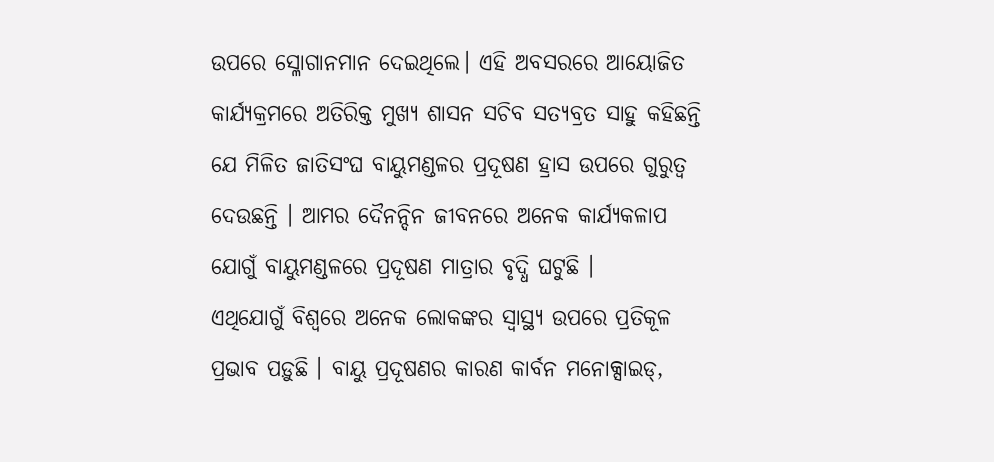ଉପରେ ସ୍ଳୋଗାନମାନ ଦେଇଥିଲେ। ଏହି ଅବସରରେ ଆୟୋଜିତ କାର୍ଯ୍ୟକ୍ରମରେ ଅତିରିକ୍ତ ମୁଖ୍ୟ ଶାସନ ସଚିବ ସତ୍ୟବ୍ରତ ସାହୁ କହିଛନ୍ତି ଯେ ମିଳିତ ଜାତିସଂଘ ବାୟୁମଣ୍ଡଳର ପ୍ରଦୂଷଣ ହ୍ରାସ ଉପରେ ଗୁରୁତ୍ୱ ଦେଉଛନ୍ତି । ଆମର ଦୈନନ୍ଦିନ ଜୀବନରେ ଅନେକ କାର୍ଯ୍ୟକଳାପ ଯୋଗୁଁ ବାୟୁମଣ୍ଡଳରେ ପ୍ରଦୂଷଣ ମାତ୍ରାର ବୃଦ୍ଧି ଘଟୁଛି ।
ଏଥିଯୋଗୁଁ ବିଶ୍ୱରେ ଅନେକ ଲୋକଙ୍କର ସ୍ୱାସ୍ଥ୍ୟ ଉପରେ ପ୍ରତିକୂଳ ପ୍ରଭାବ ପଡ଼ୁଛି । ବାୟୁ ପ୍ରଦୂଷଣର କାରଣ କାର୍ବନ ମନୋକ୍ସାଇଡ୍,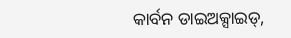କାର୍ବନ ଡାଇଅକ୍ସାଇଡ୍,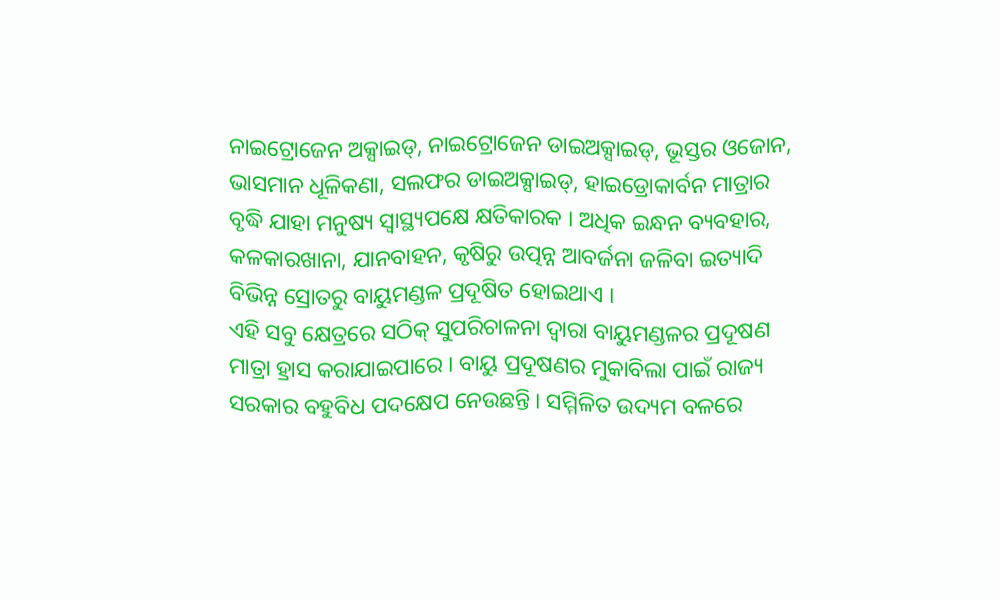ନାଇଟ୍ରୋଜେନ ଅକ୍ସାଇଡ୍, ନାଇଟ୍ରୋଜେନ ଡାଇଅକ୍ସାଇଡ୍, ଭୂସ୍ତର ଓଜୋନ, ଭାସମାନ ଧୂଳିକଣା, ସଲଫର ଡାଇଅକ୍ସାଇଡ୍, ହାଇଡ୍ରୋକାର୍ବନ ମାତ୍ରାର ବୃଦ୍ଧି ଯାହା ମନୁଷ୍ୟ ସ୍ୱାସ୍ଥ୍ୟପକ୍ଷେ କ୍ଷତିକାରକ । ଅଧିକ ଇନ୍ଧନ ବ୍ୟବହାର, କଳକାରଖାନା, ଯାନବାହନ, କୃଷିରୁ ଉତ୍ପନ୍ନ ଆବର୍ଜନା ଜଳିବା ଇତ୍ୟାଦି ବିଭିନ୍ନ ସ୍ରୋତରୁ ବାୟୁମଣ୍ଡଳ ପ୍ରଦୂଷିତ ହୋଇଥାଏ ।
ଏହି ସବୁ କ୍ଷେତ୍ରରେ ସଠିକ୍ ସୁପରିଚାଳନା ଦ୍ୱାରା ବାୟୁମଣ୍ଡଳର ପ୍ରଦୂଷଣ ମାତ୍ରା ହ୍ରାସ କରାଯାଇପାରେ । ବାୟୁ ପ୍ରଦୂଷଣର ମୁକାବିଲା ପାଇଁ ରାଜ୍ୟ ସରକାର ବହୁବିଧ ପଦକ୍ଷେପ ନେଉଛନ୍ତି । ସମ୍ମିଳିତ ଉଦ୍ୟମ ବଳରେ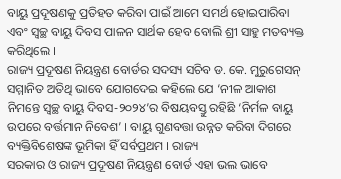ବାୟୁ ପ୍ରଦୂଷଣକୁ ପ୍ରତିହତ କରିବା ପାଇଁ ଆମେ ସମର୍ଥ ହୋଇପାରିବା ଏବଂ ସ୍ୱଚ୍ଛ ବାୟୁ ଦିବସ ପାଳନ ସାର୍ଥକ ହେବ ବୋଲି ଶ୍ରୀ ସାହୁ ମତବ୍ୟକ୍ତ କରିଥିଲେ ।
ରାଜ୍ୟ ପ୍ରଦୂଷଣ ନିୟନ୍ତ୍ରଣ ବୋର୍ଡର ସଦସ୍ୟ ସଚିବ ଡ. କେ. ମୁରୁଗେସନ୍ ସମ୍ମାନିତ ଅତିଥି ଭାବେ ଯୋଗଦେଇ କହିଲେ ଯେ ‘ନୀଳ ଆକାଶ ନିମନ୍ତେ ସ୍ୱଚ୍ଛ ବାୟୁ ଦିବସ-୨୦୨୪’ର ବିଷୟବସ୍ତୁ ରହିଛି ‘ନିର୍ମଳ ବାୟୁ ଉପରେ ବର୍ତ୍ତମାନ ନିବେଶ’ । ବାୟୁ ଗୁଣବତ୍ତା ଉନ୍ନତ କରିବା ଦିଗରେ ବ୍ୟକ୍ତିବିଶେଷଙ୍କ ଭୂମିକା ହିଁ ସର୍ବପ୍ରଥମ । ରାଜ୍ୟ
ସରକାର ଓ ରାଜ୍ୟ ପ୍ରଦୂଷଣ ନିୟନ୍ତ୍ରଣ ବୋର୍ଡ ଏହା ଭଲ ଭାବେ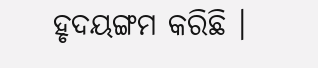ହୃଦୟଙ୍ଗମ କରିଛି ।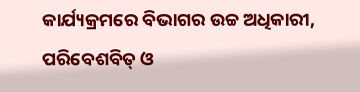କାର୍ଯ୍ୟକ୍ରମରେ ବିଭାଗର ଉଚ୍ଚ ଅଧିକାରୀ, ପରିବେଶବିତ୍ ଓ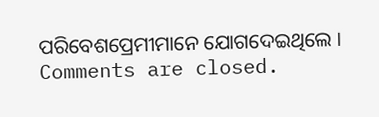ପରିବେଶପ୍ରେମୀମାନେ ଯୋଗଦେଇଥିଲେ ।
Comments are closed.